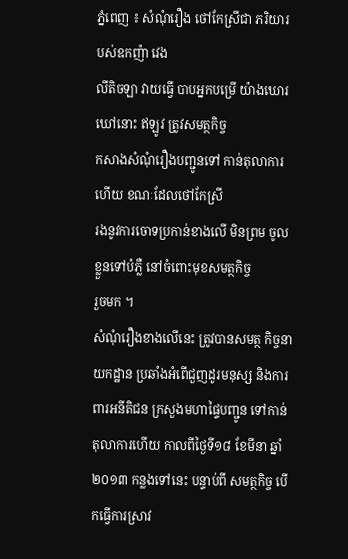ភ្នំពេញ ៖ សំណុំរឿង ថៅកែស្រីជា ភរិយារបស់ឧកញ៉ា វេង
លីតិចឡា វាយធ្វើ បាបអ្នកបម្រើ យ៉ាងឃោរឃៅនោះ ឥឡូវ ត្រូវសមត្ថកិច្ច
កសាងសំណុំរឿងបញ្ជូនទៅ កាន់តុលាការហើយ ខណៈដែលថៅកែស្រី
រងនូវការចោទប្រកាន់ខាងលើ មិនព្រម ចូលខ្លួនទៅបំភ្លឺ នៅចំពោះមុខសមត្ថកិច្ច
រួចមក ។
សំណុំរឿងខាងលើនេះ ត្រូវបានសមត្ថ កិច្ចនាយកដ្ឋាន ប្រឆាំងអំពើជួញដូរមនុស្ស និងការពារអនីតិជន ក្រសួងមហាផ្ទៃបញ្ជូន ទៅកាន់តុលាការហើយ កាលពីថ្ងៃទី១៨ ខែមីនា ឆ្នាំ ២០១៣ កន្លងទៅនេះ បន្ទាប់ពី សមត្ថកិច្ច បើកធ្វើការស្រាវ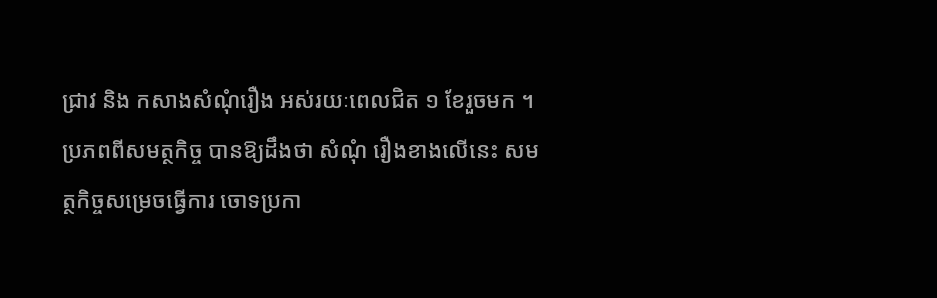ជ្រាវ និង កសាងសំណុំរឿង អស់រយៈពេលជិត ១ ខែរួចមក ។
ប្រភពពីសមត្ថកិច្ច បានឱ្យដឹងថា សំណុំ រឿងខាងលើនេះ សមត្ថកិច្ចសម្រេចធ្វើការ ចោទប្រកា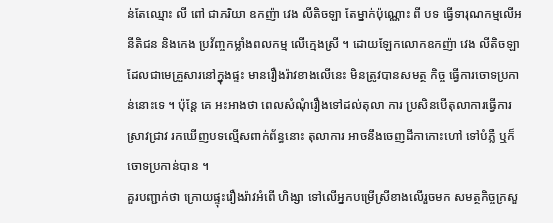ន់តែឈ្មោះ លី ពៅ ជាភរិយា ឧកញ៉ា វេង លីតិចឡា តែម្នាក់ប៉ុណ្ណោះ ពី បទ ធ្វើទារុណកម្មលើអនីតិជន និងកេង ប្រវ័ញ្ចកម្លាំងពលកម្ម លើក្មេងស្រី ។ ដោយឡែកលោកឧកញ៉ា វេង លីតិចឡា ដែលជាមេគ្រួសារនៅក្នុងផ្ទះ មានរឿងរ៉ាវខាងលើនេះ មិនត្រូវបានសមត្ថ កិច្ច ធ្វើការចោទប្រកាន់នោះទេ ។ ប៉ុន្ដែ គេ អះអាងថា ពេលសំណុំរឿងទៅដល់តុលា ការ ប្រសិនបើតុលាការធ្វើការស្រាវជ្រាវ រកឃើញបទល្មើសពាក់ព័ន្ធនោះ តុលាការ អាចនឹងចេញដីកាកោះហៅ ទៅបំភ្លឺ ឬក៏ ចោទប្រកាន់បាន ។
គួរបញ្ជាក់ថា ក្រោយផ្ទុះរឿងរ៉ាវអំពើ ហិង្សា ទៅលើអ្នកបម្រើស្រីខាងលើរួចមក សមត្ថកិច្ចក្រសួ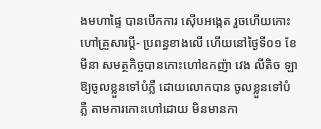ងមហាផ្ទៃ បានបើកការ ស៊ើបអង្កេត រួចហើយកោះហៅគ្រួសារប្ដី- ប្រពន្ធខាងលើ ហើយនៅថ្ងៃទី០១ ខែមីនា សមត្ថកិច្ចបានកោះហៅឧកញ៉ា វេង លីតិច ឡា ឱ្យចូលខ្លួនទៅបំភ្លឺ ដោយលោកបាន ចូលខ្លួនទៅបំភ្លឺ តាមការកោះហៅដោយ មិនមានកា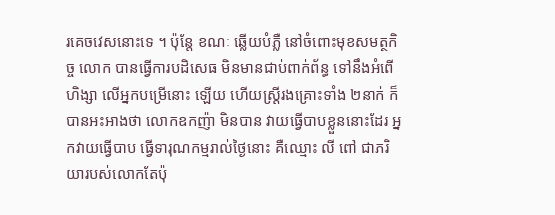រគេចវេសនោះទេ ។ ប៉ុន្ដែ ខណៈ ឆ្លើយបំភ្លឺ នៅចំពោះមុខសមត្ថកិច្ច លោក បានធ្វើការបដិសេធ មិនមានជាប់ពាក់ព័ន្ធ ទៅនឹងអំពើហិង្សា លើអ្នកបម្រើនោះ ឡើយ ហើយស្ដ្រីរងគ្រោះទាំង ២នាក់ ក៏បានអះអាងថា លោកឧកញ៉ា មិនបាន វាយធ្វើបាបខ្លួននោះដែរ អ្នកវាយធ្វើបាប ធ្វើទារុណកម្មរាល់ថ្ងៃនោះ គឺឈ្មោះ លី ពៅ ជាភរិយារបស់លោកតែប៉ុ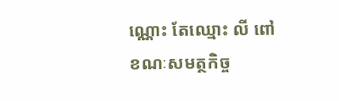ណ្ណោះ តែឈ្មោះ លី ពៅ ខណៈសមត្ថកិច្ច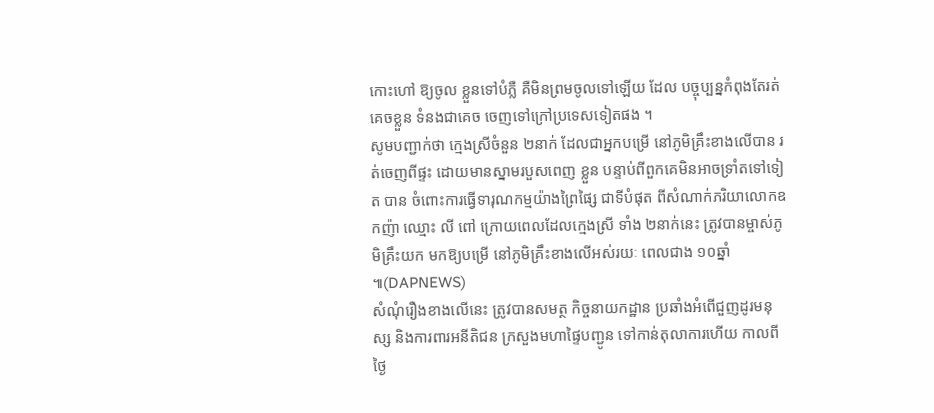កោះហៅ ឱ្យចូល ខ្លួនទៅបំភ្លឺ គឺមិនព្រមចូលទៅឡើយ ដែល បច្ចុប្បន្នកំពុងតែរត់គេចខ្លួន ទំនងជាគេច ចេញទៅក្រៅប្រទេសទៀតផង ។
សូមបញ្ជាក់ថា ក្មេងស្រីចំនួន ២នាក់ ដែលជាអ្នកបម្រើ នៅភូមិគ្រឹះខាងលើបាន រត់ចេញពីផ្ទះ ដោយមានស្នាមរបួសពេញ ខ្លួន បន្ទាប់ពីពួកគេមិនអាចទ្រាំតទៅទៀត បាន ចំពោះការធ្វើទារុណកម្មយ៉ាងព្រៃផ្សៃ ជាទីបំផុត ពីសំណាក់ភរិយាលោកឧកញ៉ា ឈ្មោះ លី ពៅ ក្រោយពេលដែលក្មេងស្រី ទាំង ២នាក់នេះ ត្រូវបានម្ចាស់ភូមិគ្រឹះយក មកឱ្យបម្រើ នៅភូមិគ្រឹះខាងលើអស់រយៈ ពេលជាង ១០ឆ្នាំ ៕(DAPNEWS)
សំណុំរឿងខាងលើនេះ ត្រូវបានសមត្ថ កិច្ចនាយកដ្ឋាន ប្រឆាំងអំពើជួញដូរមនុស្ស និងការពារអនីតិជន ក្រសួងមហាផ្ទៃបញ្ជូន ទៅកាន់តុលាការហើយ កាលពីថ្ងៃ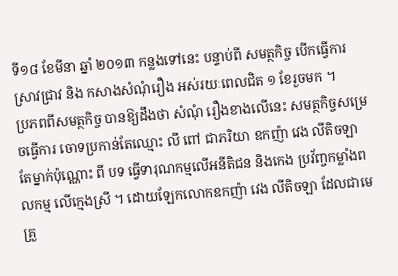ទី១៨ ខែមីនា ឆ្នាំ ២០១៣ កន្លងទៅនេះ បន្ទាប់ពី សមត្ថកិច្ច បើកធ្វើការស្រាវជ្រាវ និង កសាងសំណុំរឿង អស់រយៈពេលជិត ១ ខែរួចមក ។
ប្រភពពីសមត្ថកិច្ច បានឱ្យដឹងថា សំណុំ រឿងខាងលើនេះ សមត្ថកិច្ចសម្រេចធ្វើការ ចោទប្រកាន់តែឈ្មោះ លី ពៅ ជាភរិយា ឧកញ៉ា វេង លីតិចឡា តែម្នាក់ប៉ុណ្ណោះ ពី បទ ធ្វើទារុណកម្មលើអនីតិជន និងកេង ប្រវ័ញ្ចកម្លាំងពលកម្ម លើក្មេងស្រី ។ ដោយឡែកលោកឧកញ៉ា វេង លីតិចឡា ដែលជាមេគ្រួ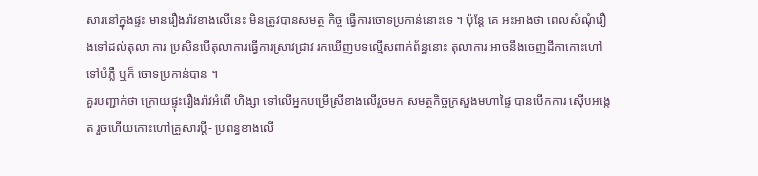សារនៅក្នុងផ្ទះ មានរឿងរ៉ាវខាងលើនេះ មិនត្រូវបានសមត្ថ កិច្ច ធ្វើការចោទប្រកាន់នោះទេ ។ ប៉ុន្ដែ គេ អះអាងថា ពេលសំណុំរឿងទៅដល់តុលា ការ ប្រសិនបើតុលាការធ្វើការស្រាវជ្រាវ រកឃើញបទល្មើសពាក់ព័ន្ធនោះ តុលាការ អាចនឹងចេញដីកាកោះហៅ ទៅបំភ្លឺ ឬក៏ ចោទប្រកាន់បាន ។
គួរបញ្ជាក់ថា ក្រោយផ្ទុះរឿងរ៉ាវអំពើ ហិង្សា ទៅលើអ្នកបម្រើស្រីខាងលើរួចមក សមត្ថកិច្ចក្រសួងមហាផ្ទៃ បានបើកការ ស៊ើបអង្កេត រួចហើយកោះហៅគ្រួសារប្ដី- ប្រពន្ធខាងលើ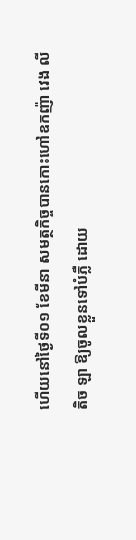ហើយនៅថ្ងៃទី០១ ខែមីនា សមត្ថកិច្ចបានកោះហៅឧកញ៉ា វេង លីតិច ឡា ឱ្យចូលខ្លួនទៅបំភ្លឺ ដោយ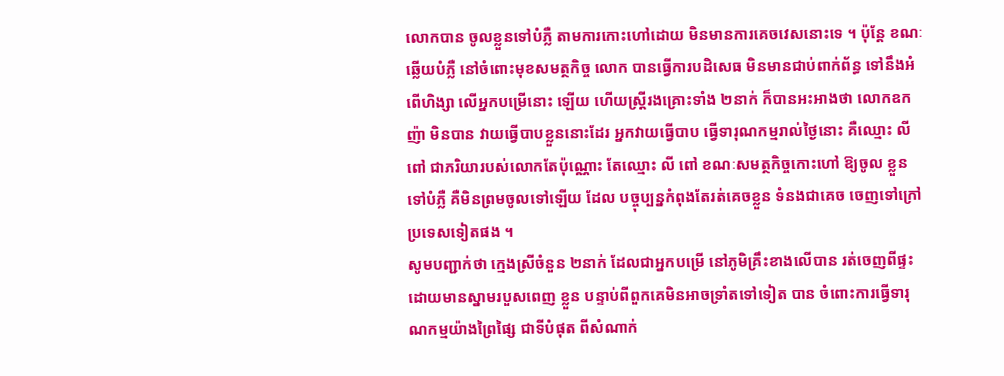លោកបាន ចូលខ្លួនទៅបំភ្លឺ តាមការកោះហៅដោយ មិនមានការគេចវេសនោះទេ ។ ប៉ុន្ដែ ខណៈ ឆ្លើយបំភ្លឺ នៅចំពោះមុខសមត្ថកិច្ច លោក បានធ្វើការបដិសេធ មិនមានជាប់ពាក់ព័ន្ធ ទៅនឹងអំពើហិង្សា លើអ្នកបម្រើនោះ ឡើយ ហើយស្ដ្រីរងគ្រោះទាំង ២នាក់ ក៏បានអះអាងថា លោកឧកញ៉ា មិនបាន វាយធ្វើបាបខ្លួននោះដែរ អ្នកវាយធ្វើបាប ធ្វើទារុណកម្មរាល់ថ្ងៃនោះ គឺឈ្មោះ លី ពៅ ជាភរិយារបស់លោកតែប៉ុណ្ណោះ តែឈ្មោះ លី ពៅ ខណៈសមត្ថកិច្ចកោះហៅ ឱ្យចូល ខ្លួនទៅបំភ្លឺ គឺមិនព្រមចូលទៅឡើយ ដែល បច្ចុប្បន្នកំពុងតែរត់គេចខ្លួន ទំនងជាគេច ចេញទៅក្រៅប្រទេសទៀតផង ។
សូមបញ្ជាក់ថា ក្មេងស្រីចំនួន ២នាក់ ដែលជាអ្នកបម្រើ នៅភូមិគ្រឹះខាងលើបាន រត់ចេញពីផ្ទះ ដោយមានស្នាមរបួសពេញ ខ្លួន បន្ទាប់ពីពួកគេមិនអាចទ្រាំតទៅទៀត បាន ចំពោះការធ្វើទារុណកម្មយ៉ាងព្រៃផ្សៃ ជាទីបំផុត ពីសំណាក់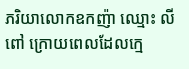ភរិយាលោកឧកញ៉ា ឈ្មោះ លី ពៅ ក្រោយពេលដែលក្មេ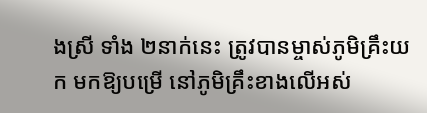ងស្រី ទាំង ២នាក់នេះ ត្រូវបានម្ចាស់ភូមិគ្រឹះយក មកឱ្យបម្រើ នៅភូមិគ្រឹះខាងលើអស់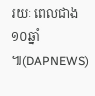រយៈ ពេលជាង ១០ឆ្នាំ ៕(DAPNEWS)